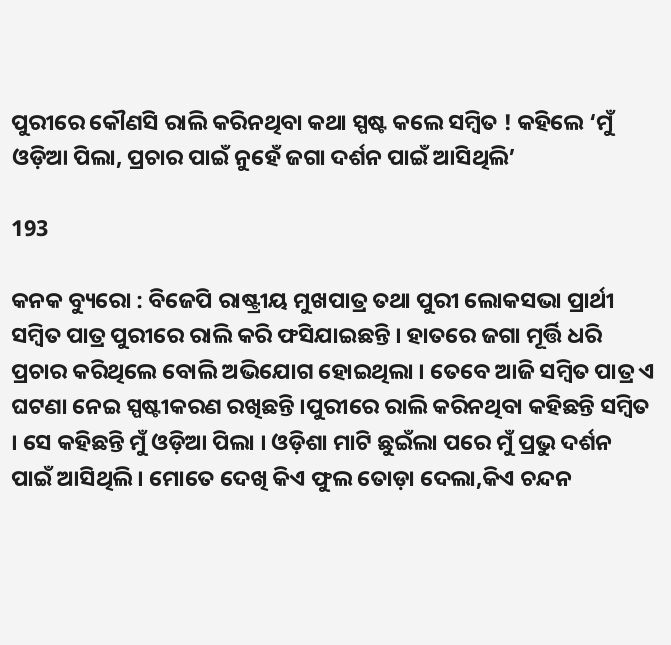ପୁରୀରେ କୌଣସି ରାଲି କରିନଥିବା କଥା ସ୍ପଷ୍ଟ କଲେ ସମ୍ବିତ ! କହିଲେ ‘ମୁଁ ଓଡ଼ିଆ ପିଲା, ପ୍ରଚାର ପାଇଁ ନୁହେଁ ଜଗା ଦର୍ଶନ ପାଇଁ ଆସିଥିଲି’

193

କନକ ବ୍ୟୁରୋ : ବିଜେପି ରାଷ୍ଟ୍ରୀୟ ମୁଖପାତ୍ର ତଥା ପୁରୀ ଲୋକସଭା ପ୍ରାର୍ଥୀ ସମ୍ବିତ ପାତ୍ର ପୁରୀରେ ରାଲି କରି ଫସିଯାଇଛନ୍ତି । ହାତରେ ଜଗା ମୂର୍ତ୍ତି ଧରି ପ୍ରଚାର କରିଥିଲେ ବୋଲି ଅଭିଯୋଗ ହୋଇଥିଲା । ତେବେ ଆଜି ସମ୍ବିତ ପାତ୍ର ଏ ଘଟଣା ନେଇ ସ୍ପଷ୍ଟୀକରଣ ରଖିଛନ୍ତି ।ପୁରୀରେ ରାଲି କରିନଥିବା କହିଛନ୍ତି ସମ୍ବିତ । ସେ କହିଛନ୍ତି ମୁଁ ଓଡ଼ିଆ ପିଲା । ଓଡ଼ିଶା ମାଟି ଛୁଇଁଲା ପରେ ମୁଁ ପ୍ରଭୁ ଦର୍ଶନ ପାଇଁ ଆସିଥିଲି । ମୋତେ ଦେଖି କିଏ ଫୁଲ ତୋଡ଼ା ଦେଲା,କିଏ ଚନ୍ଦନ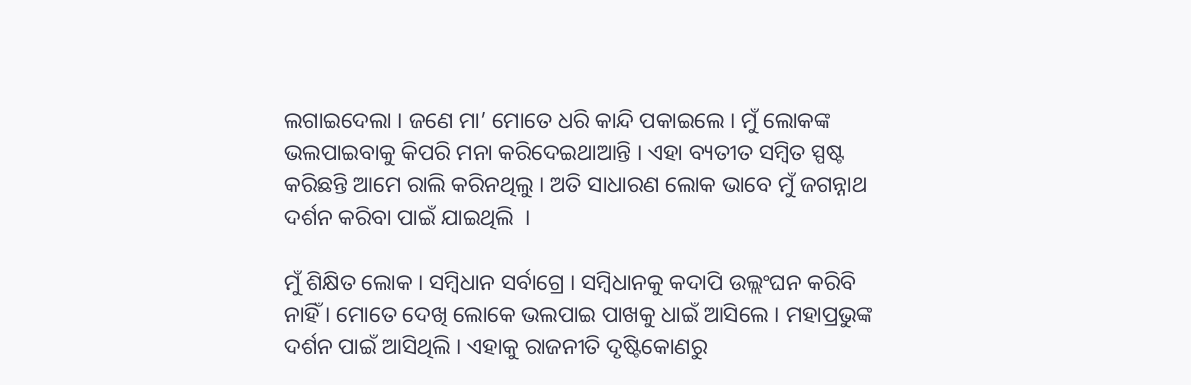ଲଗାଇଦେଲା । ଜଣେ ମା’ ମୋତେ ଧରି କାନ୍ଦି ପକାଇଲେ । ମୁଁ ଲୋକଙ୍କ ଭଲପାଇବାକୁ କିପରି ମନା କରିଦେଇଥାଆନ୍ତି । ଏହା ବ୍ୟତୀତ ସମ୍ବିତ ସ୍ପଷ୍ଟ କରିଛନ୍ତି ଆମେ ରାଲି କରିନଥିଲୁ । ଅତି ସାଧାରଣ ଲୋକ ଭାବେ ମୁଁ ଜଗନ୍ନାଥ ଦର୍ଶନ କରିବା ପାଇଁ ଯାଇଥିଲି  ।

ମୁଁ ଶିକ୍ଷିତ ଲୋକ । ସମ୍ବିଧାନ ସର୍ବାଗ୍ରେ । ସମ୍ବିଧାନକୁ କଦାପି ଉଲ୍ଲଂଘନ କରିବି ନାହିଁ । ମୋତେ ଦେଖି ଲୋକେ ଭଲପାଇ ପାଖକୁ ଧାଇଁ ଆସିଲେ । ମହାପ୍ରଭୁଙ୍କ ଦର୍ଶନ ପାଇଁ ଆସିଥିଲି । ଏହାକୁ ରାଜନୀତି ଦୃଷ୍ଟିକୋଣରୁ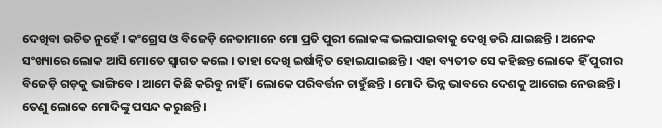ଦେଖିବା ଉଚିତ ନୁହେଁ । କଂଗ୍ରେସ ଓ ବିଜେଡ଼ି ନେତାମାନେ ମୋ ପ୍ରତି ପୁରୀ ଲୋକଙ୍କ ଭଲପାଇବାକୁ ଦେଖି ଡରି ଯାଇଛନ୍ତି । ଅନେକ ସଂଖ୍ୟାରେ ଲୋକ ଆସି ମୋତେ ସ୍ୱାଗତ କଲେ । ତାହା ଦେଖି ଇର୍ଷାନ୍ୱିତ ହୋଇଯାଇଛନ୍ତି । ଏହା ବ୍ୟତୀତ ସେ କହିଛନ୍ତ ଲୋକେ ହିଁ ପୁରୀର ବିଜେଡ଼ି ଗଡ଼କୁ ଭାଙ୍ଗିବେ । ଆମେ କିଛି କରିବୁ ନାହିଁ । ଲୋକେ ପରିବର୍ତ୍ତନ ଚାହୁଁଛନ୍ତି । ମୋଦି ଭିନ୍ନ ଭାବରେ ଦେଶକୁ ଆଗେଇ ନେଉଛନ୍ତି । ତେଣୁ ଲୋକେ ମୋଦିଙ୍କୁ ପସନ୍ଦ କରୁଛନ୍ତି ।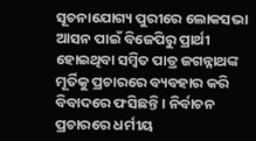ସୂଚନାଯୋଗ୍ୟ ପୁରୀରେ ଲୋକସଭା ଆସନ ପାଇଁ ବିଜେପିରୁ ପ୍ରାର୍ଥୀ ହୋଇଥିବା ସମ୍ବିତ ପାତ୍ର ଜଗନ୍ନାଥଙ୍କ ମୂର୍ତିକୁ ପ୍ରଚାରରେ ବ୍ୟବହାର କରି ବିବାଦରେ ଫସିଛନ୍ତି । ନିର୍ବାଚନ ପ୍ରଚାରରେ ଧର୍ମୀୟ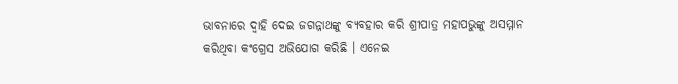ଭାବନାରେ ଦ୍ୱାହି ଦେଇ ଜଗନ୍ନାଥଙ୍କୁ ବ୍ୟବହାର କରି ଶ୍ରୀପାତ୍ର ମହାପଭୁଙ୍କୁ ଅସମ୍ମାନ କରିଥିବା କଂଗ୍ରେସ ଅଭିଯୋଗ କରିଛି । ଏନେଇ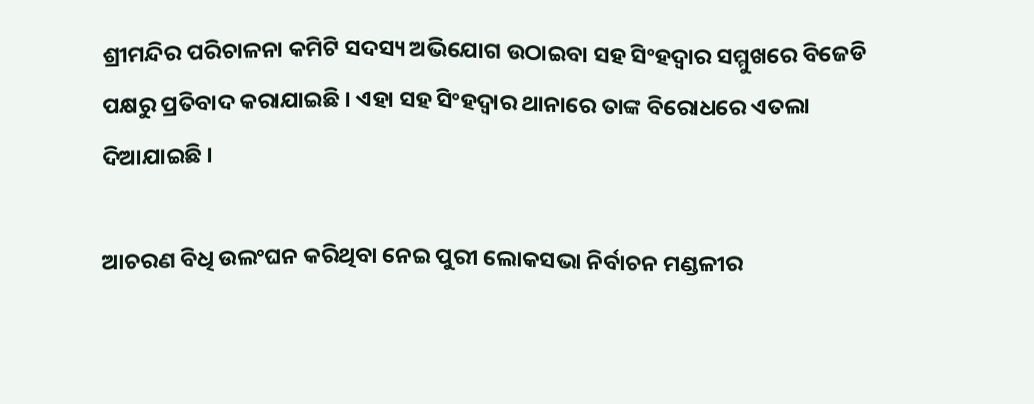ଶ୍ରୀମନ୍ଦିର ପରିଚାଳନା କମିଟି ସଦସ୍ୟ ଅଭିଯୋଗ ଉଠାଇବା ସହ ସିଂହଦ୍ୱାର ସମ୍ମୁଖରେ ବିଜେଡି ପକ୍ଷରୁ ପ୍ରତିବାଦ କରାଯାଇଛି । ଏହା ସହ ସିଂହଦ୍ୱାର ଥାନାରେ ତାଙ୍କ ବିରୋଧରେ ଏତଲା ଦିଆଯାଇଛି ।

ଆଚରଣ ବିଧି ଉଲଂଘନ କରିଥିବା ନେଇ ପୁରୀ ଲୋକସଭା ନିର୍ବାଚନ ମଣ୍ଡଳୀର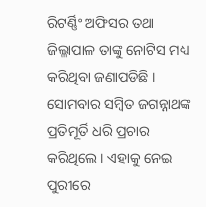ରିଟର୍ଣ୍ଣିଂ ଅଫିସର ତଥା ଜିଲ୍ଳାପାଳ ତାଙ୍କୁ ନୋଟିସ ମଧ୍ୟ କରିଥିବା ଜଣାପଡିଛି । ସୋମବାର ସମ୍ବିତ ଜଗନ୍ନାଥଙ୍କ ପ୍ରତିମୂର୍ତି ଧରି ପ୍ରଚାର କରିଥିଲେ । ଏହାକୁ ନେଇ ପୁରୀରେ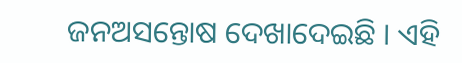ଜନଅସନ୍ତୋଷ ଦେଖାଦେଇଛି । ଏହି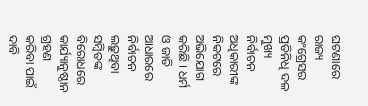ଘଟଣାରେ ରାଜ୍ୟ କଂଗ୍ରେସର ପ୍ରତିନିଧି ଦଳ ମୁଖ୍ୟ ନିର୍ବାଚନ ଅଧିକାରୀଙ୍କ ନିକଟରେ ଅଭିଯୋଗ କରିଛି । ଧର୍ମ ଓ ଜାତି ଆଧାରରେ ନିର୍ବାଚନ ଲଢ଼ୁଥିବା ସମ୍ବିତଙ୍କ ବିରୋଧରେ କାର୍ଯ୍ୟାନୁଷ୍ଠାନ ଗ୍ରହଣ କରିବା ପାଇଁ ଦାବି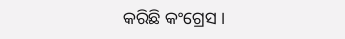କରିଛି କଂଗ୍ରେସ ।